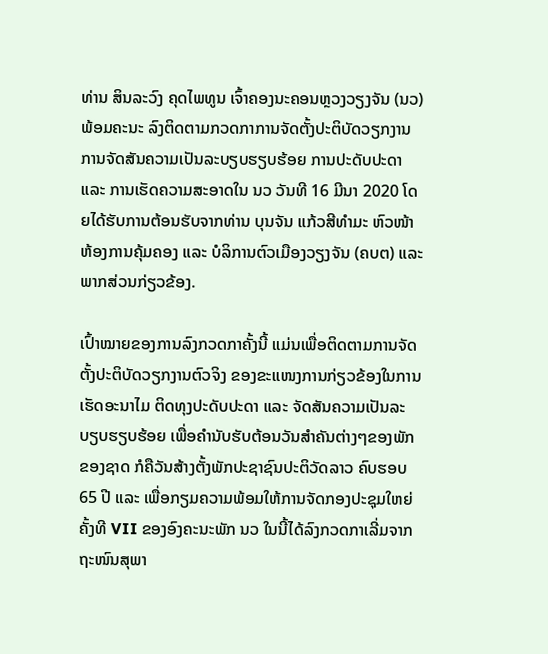ທ່ານ ສິນລະວົງ ຄຸດໄພທູນ ເຈົ້າຄອງນະຄອນຫຼວງວຽງຈັນ (ນວ) ພ້ອມຄະນະ ລົງຕິດຕາມກວດກາການຈັດຕັ້ງປະຕິບັດວຽກງານ ການຈັດສັນຄວາມເປັນລະບຽບຮຽບຮ້ອຍ ການປະດັບປະດາ ແລະ ການເຮັດຄວາມສະອາດໃນ ນວ ວັນທີ 16 ມີນາ 2020 ໂດຍໄດ້ຮັບການຕ້ອນຮັບຈາກທ່ານ ບຸນຈັນ ແກ້ວສີທຳມະ ຫົວໜ້າຫ້ອງການຄຸ້ມຄອງ ແລະ ບໍລິການຕົວເມືອງວຽງຈັນ (ຄບຕ) ແລະ ພາກສ່ວນກ່ຽວຂ້ອງ.

ເປົ້າໝາຍຂອງການລົງກວດກາຄັ້ງນີ້ ແມ່ນເພື່ອຕິດຕາມການຈັດຕັ້ງປະຕິບັດວຽກງານຕົວຈິງ ຂອງຂະແໜງການກ່ຽວຂ້ອງໃນການເຮັດອະນາໄມ ຕິດທຸງປະດັບປະດາ ແລະ ຈັດສັນຄວາມເປັນລະບຽບຮຽບຮ້ອຍ ເພື່ອຄຳນັບຮັບຕ້ອນວັນສຳຄັນຕ່າງໆຂອງພັກ ຂອງຊາດ ກໍຄືວັນສ້າງຕັ້ງພັກປະຊາຊົນປະຕິວັດລາວ ຄົບຮອບ 65 ປີ ແລະ ເພື່ອກຽມຄວາມພ້ອມໃຫ້ການຈັດກອງປະຊຸມໃຫຍ່ ຄັ້ງທີ VII ຂອງອົງຄະນະພັກ ນວ ໃນນີ້ໄດ້ລົງກວດກາເລີ່ມຈາກຖະໜົນສຸພາ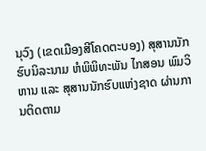ນຸວົງ (ເຂດເມືອງສີໂຄດຕະບອງ) ສຸສານນັກຮົບນິລະນາມ ຫໍພິພິທະພັນ ໄກສອນ ພົມວິຫານ ແລະ ສຸສານນັກຮົບແຫ່ງຊາດ ຜ່ານການຕິດຕາມ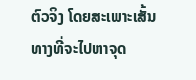ຕົວຈິງ ໂດຍສະເພາະເສັ້ນທາງທີ່ຈະໄປຫາຈຸດ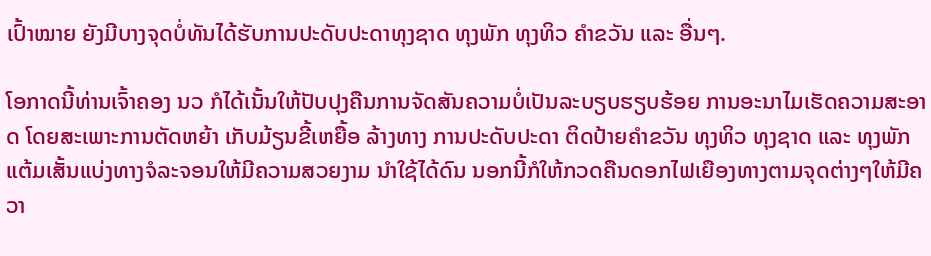ເປົ້າໝາຍ ຍັງມີບາງຈຸດບໍ່ທັນໄດ້ຮັບການປະດັບປະດາທຸງຊາດ ທຸງພັກ ທຸງທິວ ຄຳຂວັນ ແລະ ອື່ນໆ.

ໂອກາດນີ້ທ່ານເຈົ້າຄອງ ນວ ກໍໄດ້ເນັ້ນໃຫ້ປັບປຸງຄືນການຈັດສັນຄວາມບໍ່ເປັນລະບຽບຮຽບຮ້ອຍ ການອະນາໄມເຮັດຄວາມສະອາດ ໂດຍສະເພາະການຕັດຫຍ້າ ເກັບມ້ຽນຂີ້ເຫຍື້ອ ລ້າງທາງ ການປະດັບປະດາ ຕິດປ້າຍຄຳຂວັນ ທຸງທິວ ທຸງຊາດ ແລະ ທຸງພັກ ແຕ້ມເສັ້ນແບ່ງທາງຈໍລະຈອນໃຫ້ມີຄວາມສວຍງາມ ນຳໃຊ້ໄດ້ດົນ ນອກນີ້ກໍໃຫ້ກວດຄືນດອກໄຟເຍືອງທາງຕາມຈຸດຕ່າງໆໃຫ້ມີຄວາ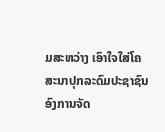ມສະຫວ່າງ ເອົາໃຈໃສ່ໂຄສະນາປຸກລະດົມປະຊາຊົນ ອົງການຈັດ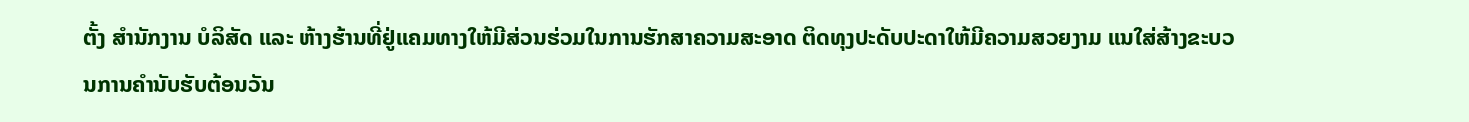ຕັ້ງ ສຳນັກງານ ບໍລິສັດ ແລະ ຫ້າງຮ້ານທີ່ຢູ່ແຄມທາງໃຫ້ມີສ່ວນຮ່ວມໃນການຮັກສາຄວາມສະອາດ ຕິດທຸງປະດັບປະດາໃຫ້ມີຄວາມສວຍງາມ ແນໃສ່ສ້າງຂະບວນການຄຳນັບຮັບຕ້ອນວັນ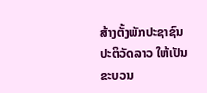ສ້າງຕັ້ງພັກປະຊາຊົນປະຕິວັດລາວ ໃຫ້ເປັນຂະບວນ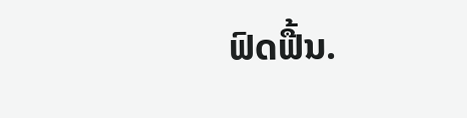ຟົດຟື້ນ.